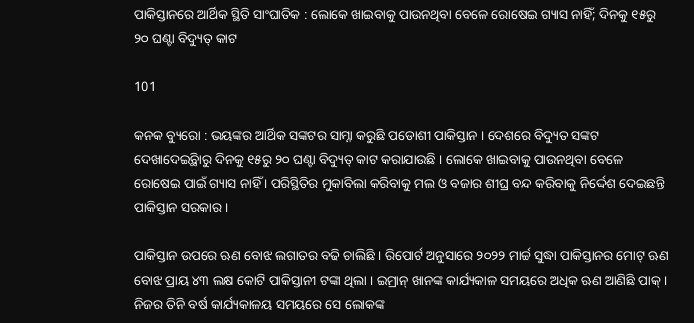ପାକିସ୍ତାନରେ ଆର୍ଥିକ ସ୍ଥିତି ସାଂଘାତିକ : ଲୋକେ ଖାଇବାକୁ ପାଉନଥିବା ବେଳେ ରୋଷେଇ ଗ୍ୟାସ ନାହିଁ; ଦିନକୁ ୧୫ରୁ ୨୦ ଘଣ୍ଟା ବିଦ୍ୟୁତ୍ କାଟ

101

କନକ ବ୍ୟୁରୋ : ଭୟଙ୍କର ଆର୍ଥିକ ସଙ୍କଟର ସାମ୍ନା କରୁଛି ପଡୋଶୀ ପାକିସ୍ତାନ । ଦେଶରେ ବିଦ୍ୟୁତ ସଙ୍କଟ ଦେଖାଦେଇ୍ଥିବାରୁ ଦିନକୁ ୧୫ରୁ ୨୦ ଘଣ୍ଟା ବିଦ୍ୟୁତ୍ କାଟ କରାଯାଉଛି । ଲୋକେ ଖାଇବାକୁ ପାଉନଥିବା ବେଳେ ରୋଷେଇ ପାଇଁ ଗ୍ୟାସ ନାହିଁ । ପରିସ୍ଥିତିର ମୁକାବିଲା କରିବାକୁ ମଲ ଓ ବଜାର ଶୀଘ୍ର ବନ୍ଦ କରିବାକୁ ନିର୍ଦ୍ଦେଶ ଦେଇଛନ୍ତି ପାକିସ୍ତାନ ସରକାର ।

ପାକିସ୍ତାନ ଉପରେ ଋଣ ବୋଝ ଲଗାତର ବଢି ଚାଲିଛି । ରିପୋର୍ଟ ଅନୁସାରେ ୨୦୨୨ ମାର୍ଚ୍ଚ ସୁଦ୍ଧା ପାକିସ୍ତାନର ମୋଟ୍ ଋଣ ବୋଝ ପ୍ରାୟ ୪୩ ଲକ୍ଷ କୋଟି ପାକିସ୍ତାନୀ ଟଙ୍କା ଥିଲା । ଇମ୍ରାନ୍ ଖାନଙ୍କ କାର୍ଯ୍ୟକାଳ ସମୟରେ ଅଧିକ ଋଣ ଆଣିଛି ପାକ୍ । ନିଜର ତିନି ବର୍ଷ କାର୍ଯ୍ୟକାଳୟ ସମୟରେ ସେ ଲୋକଙ୍କ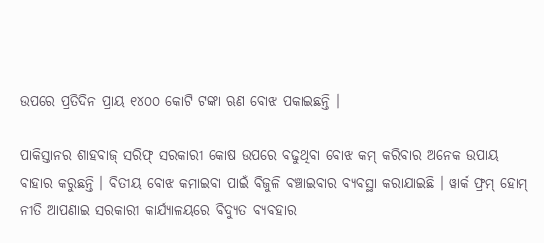ଉପରେ ପ୍ରତିଦିନ ପ୍ରାୟ ୧୪୦୦ କୋଟି ଟଙ୍କା ଋଣ ବୋଝ ପକାଇଛନ୍ତି ।

ପାକିସ୍ତାନର ଶାହବାଜ୍ ସରିଫ୍ ସରକାରୀ କୋଷ ଉପରେ ବଢୁଥିବା ବୋଝ କମ୍ କରିବାର ଅନେକ ଉପାୟ ବାହାର କରୁଛନ୍ତି । ବିତୀୟ ବୋଝ କମାଇବା ପାଇଁ ବିଜୁଳି ବଞ୍ଚାଇବାର ବ୍ୟବସ୍ଥା କରାଯାଇଛି । ୱାର୍କ ଫ୍ରମ୍ ହୋମ୍ ନୀତି ଆପଣାଇ ସରକାରୀ କାର୍ଯ୍ୟାଳୟରେ ବିଦ୍ୟୁତ ବ୍ୟବହାର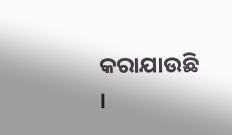କରାଯାଉଛି ।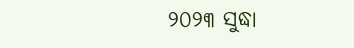୨୦୨୩ ସୁଦ୍ଧା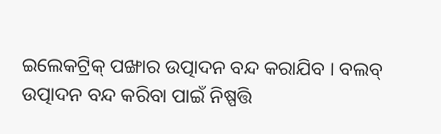ଇଲେକଟ୍ରିକ୍ ପଙ୍ଖାର ଉତ୍ପାଦନ ବନ୍ଦ କରାଯିବ । ବଲବ୍ ଉତ୍ପାଦନ ବନ୍ଦ କରିବା ପାଇଁ ନିଷ୍ପତ୍ତି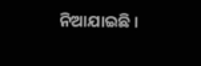ନିଆଯାଇଛି ।